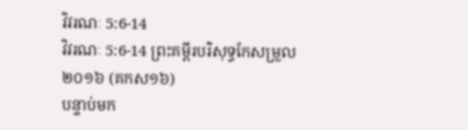វិវរណៈ 5:6-14
វិវរណៈ 5:6-14 ព្រះគម្ពីរបរិសុទ្ធកែសម្រួល ២០១៦ (គកស១៦)
បន្ទាប់មក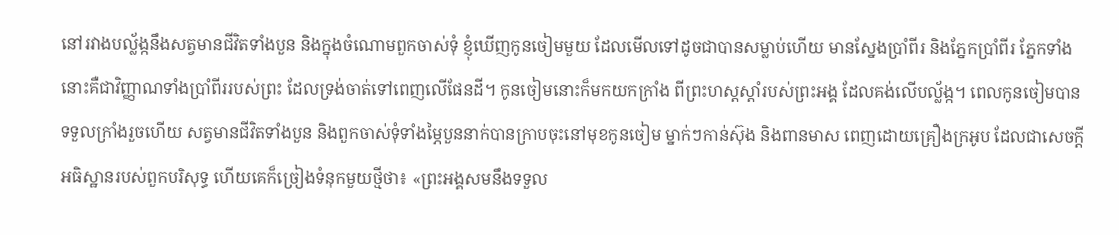នៅរវាងបល្ល័ង្កនឹងសត្វមានជីវិតទាំងបួន និងក្នុងចំណោមពួកចាស់ទុំ ខ្ញុំឃើញកូនចៀមមួយ ដែលមើលទៅដូចជាបានសម្លាប់ហើយ មានស្នែងប្រាំពីរ និងភ្នែកប្រាំពីរ ភ្នែកទាំងនោះគឺជាវិញ្ញាណទាំងប្រាំពីររបស់ព្រះ ដែលទ្រង់ចាត់ទៅពេញលើផែនដី។ កូនចៀមនោះក៏មកយកក្រាំង ពីព្រះហស្តស្តាំរបស់ព្រះអង្គ ដែលគង់លើបល្ល័ង្ក។ ពេលកូនចៀមបានទទួលក្រាំងរួចហើយ សត្វមានជីវិតទាំងបួន និងពួកចាស់ទុំទាំងម្ភៃបួននាក់បានក្រាបចុះនៅមុខកូនចៀម ម្នាក់ៗកាន់ស៊ុង និងពានមាស ពេញដោយគ្រឿងក្រអូប ដែលជាសេចក្ដីអធិស្ឋានរបស់ពួកបរិសុទ្ធ ហើយគេក៏ច្រៀងទំនុកមួយថ្មីថា៖ «ព្រះអង្គសមនឹងទទួល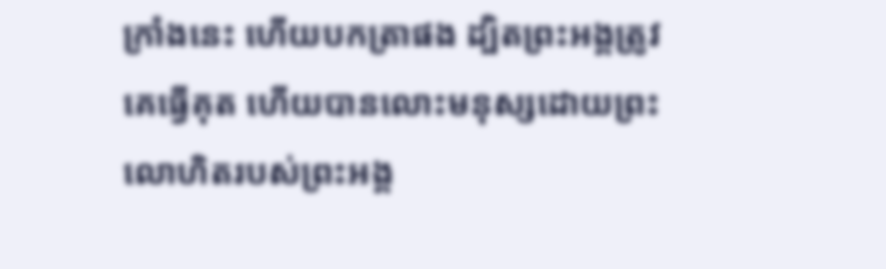ក្រាំងនេះ ហើយបកត្រាផង ដ្បិតព្រះអង្គត្រូវគេធ្វើគុត ហើយបានលោះមនុស្សដោយព្រះលោហិតរបស់ព្រះអង្គ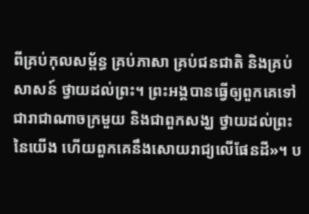ពីគ្រប់កុលសម្ព័ន្ធ គ្រប់ភាសា គ្រប់ជនជាតិ និងគ្រប់សាសន៍ ថ្វាយដល់ព្រះ។ ព្រះអង្គបានធ្វើឲ្យពួកគេទៅជារាជាណាចក្រមួយ និងជាពួកសង្ឃ ថ្វាយដល់ព្រះនៃយើង ហើយពួកគេនឹងសោយរាជ្យលើផែនដី»។ ប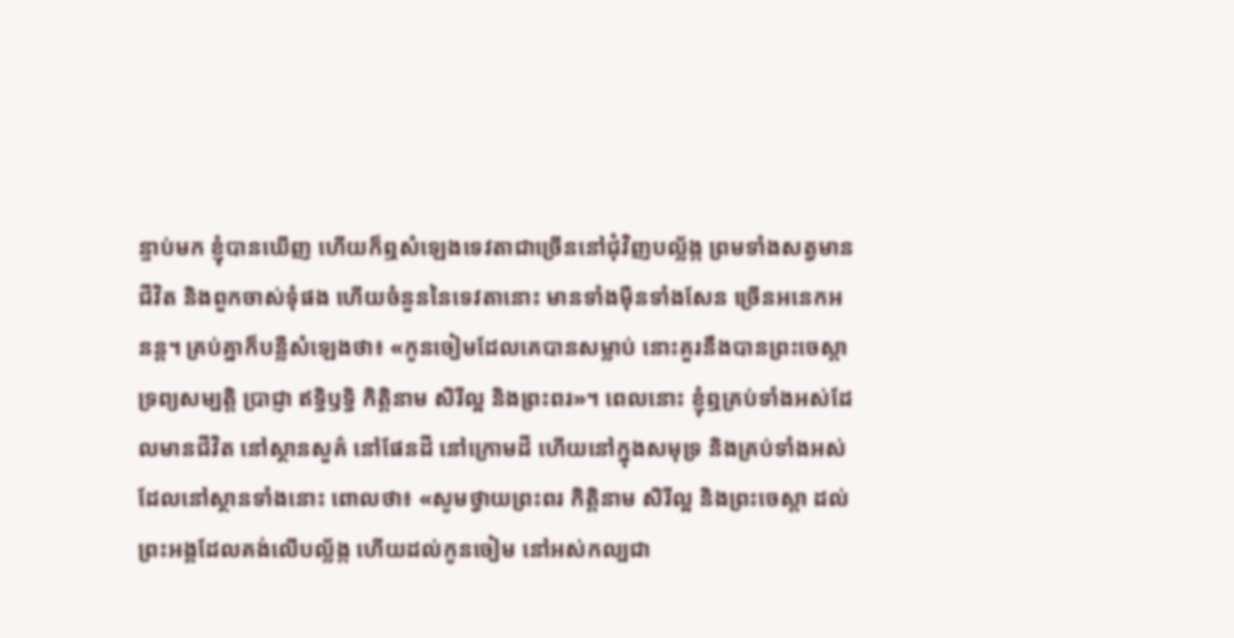ន្ទាប់មក ខ្ញុំបានឃើញ ហើយក៏ឮសំឡេងទេវតាជាច្រើននៅជុំវិញបល្ល័ង្ក ព្រមទាំងសត្វមានជីវិត និងពួកចាស់ទុំផង ហើយចំនួននៃទេវតានោះ មានទាំងម៉ឺនទាំងសែន ច្រើនអនេកអនន្ត។ គ្រប់គ្នាក៏បន្លឺសំឡេងថា៖ «កូនចៀមដែលគេបានសម្លាប់ នោះគួរនឹងបានព្រះចេស្តា ទ្រព្យសម្បត្តិ ប្រាជ្ញា ឥទ្ធិឫទ្ធិ កិត្តិនាម សិរីល្អ និងព្រះពរ»។ ពេលនោះ ខ្ញុំឮគ្រប់ទាំងអស់ដែលមានជីវិត នៅស្ថានសួគ៌ នៅផែនដី នៅក្រោមដី ហើយនៅក្នុងសមុទ្រ និងគ្រប់ទាំងអស់ដែលនៅស្ថានទាំងនោះ ពោលថា៖ «សូមថ្វាយព្រះពរ កិត្តិនាម សិរីល្អ និងព្រះចេស្តា ដល់ព្រះអង្គដែលគង់លើបល្ល័ង្ក ហើយដល់កូនចៀម នៅអស់កល្បជា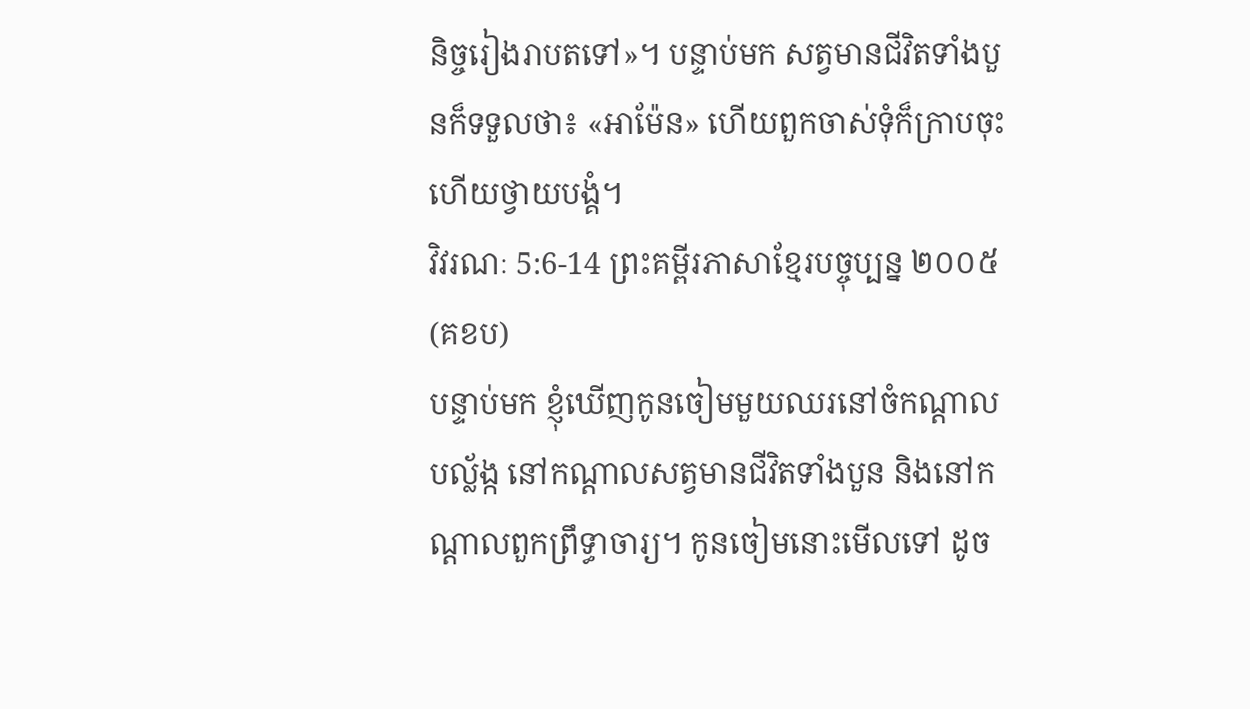និច្ចរៀងរាបតទៅ»។ បន្ទាប់មក សត្វមានជីវិតទាំងបួនក៏ទទួលថា៖ «អាម៉ែន» ហើយពួកចាស់ទុំក៏ក្រាបចុះ ហើយថ្វាយបង្គំ។
វិវរណៈ 5:6-14 ព្រះគម្ពីរភាសាខ្មែរបច្ចុប្បន្ន ២០០៥ (គខប)
បន្ទាប់មក ខ្ញុំឃើញកូនចៀមមួយឈរនៅចំកណ្ដាលបល្ល័ង្ក នៅកណ្ដាលសត្វមានជីវិតទាំងបួន និងនៅកណ្ដាលពួកព្រឹទ្ធាចារ្យ។ កូនចៀមនោះមើលទៅ ដូច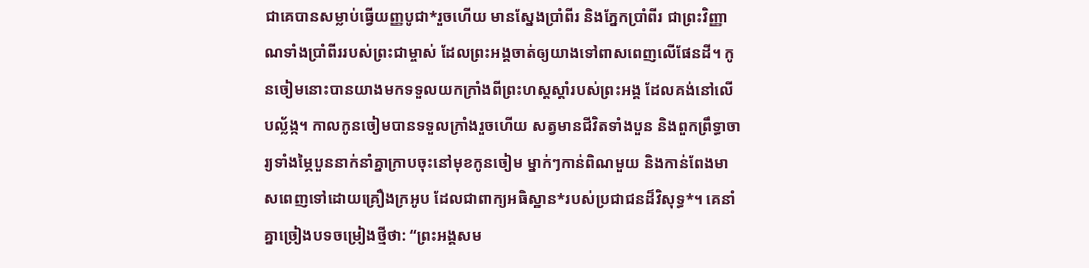ជាគេបានសម្លាប់ធ្វើយញ្ញបូជា*រួចហើយ មានស្នែងប្រាំពីរ និងភ្នែកប្រាំពីរ ជាព្រះវិញ្ញាណទាំងប្រាំពីររបស់ព្រះជាម្ចាស់ ដែលព្រះអង្គចាត់ឲ្យយាងទៅពាសពេញលើផែនដី។ កូនចៀមនោះបានយាងមកទទួលយកក្រាំងពីព្រះហស្ដស្ដាំរបស់ព្រះអង្គ ដែលគង់នៅលើបល្ល័ង្ក។ កាលកូនចៀមបានទទួលក្រាំងរួចហើយ សត្វមានជីវិតទាំងបួន និងពួកព្រឹទ្ធាចារ្យទាំងម្ភៃបួននាក់នាំគ្នាក្រាបចុះនៅមុខកូនចៀម ម្នាក់ៗកាន់ពិណមួយ និងកាន់ពែងមាសពេញទៅដោយគ្រឿងក្រអូប ដែលជាពាក្យអធិស្ឋាន*របស់ប្រជាជនដ៏វិសុទ្ធ*។ គេនាំគ្នាច្រៀងបទចម្រៀងថ្មីថា: “ព្រះអង្គសម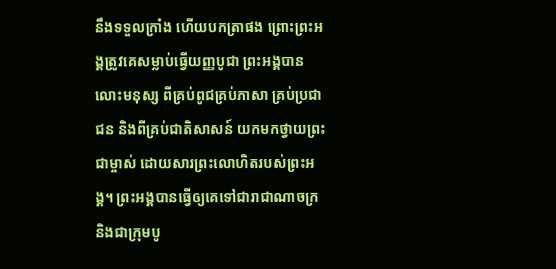នឹងទទួលក្រាំង ហើយបកត្រាផង ព្រោះព្រះអង្គត្រូវគេសម្លាប់ធ្វើយញ្ញបូជា ព្រះអង្គបានលោះមនុស្ស ពីគ្រប់ពូជគ្រប់ភាសា គ្រប់ប្រជាជន និងពីគ្រប់ជាតិសាសន៍ យកមកថ្វាយព្រះជាម្ចាស់ ដោយសារព្រះលោហិតរបស់ព្រះអង្គ។ ព្រះអង្គបានធ្វើឲ្យគេទៅជារាជាណាចក្រ និងជាក្រុមបូ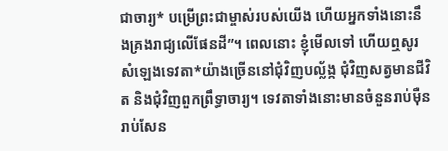ជាចារ្យ* បម្រើព្រះជាម្ចាស់របស់យើង ហើយអ្នកទាំងនោះនឹងគ្រងរាជ្យលើផែនដី”។ ពេលនោះ ខ្ញុំមើលទៅ ហើយឮសូរសំឡេងទេវតា*យ៉ាងច្រើននៅជុំវិញបល្ល័ង្ក ជុំវិញសត្វមានជីវិត និងជុំវិញពួកព្រឹទ្ធាចារ្យ។ ទេវតាទាំងនោះមានចំនួនរាប់ម៉ឺនរាប់សែន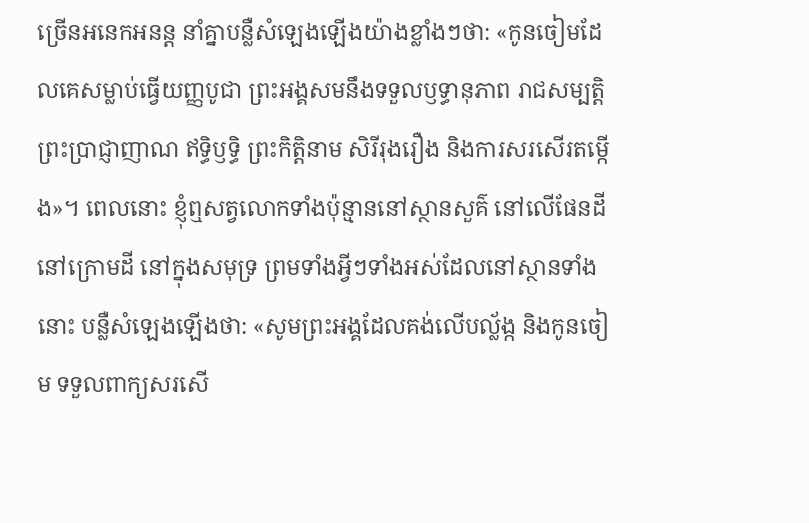ច្រើនអនេកអនន្ត នាំគ្នាបន្លឺសំឡេងឡើងយ៉ាងខ្លាំងៗថា: «កូនចៀមដែលគេសម្លាប់ធ្វើយញ្ញបូជា ព្រះអង្គសមនឹងទទួលឫទ្ធានុភាព រាជសម្បត្តិ ព្រះប្រាជ្ញាញាណ ឥទ្ធិឫទ្ធិ ព្រះកិត្តិនាម សិរីរុងរឿង និងការសរសើរតម្កើង»។ ពេលនោះ ខ្ញុំឮសត្វលោកទាំងប៉ុន្មាននៅស្ថានសួគ៌ នៅលើផែនដី នៅក្រោមដី នៅក្នុងសមុទ្រ ព្រមទាំងអ្វីៗទាំងអស់ដែលនៅស្ថានទាំងនោះ បន្លឺសំឡេងឡើងថា: «សូមព្រះអង្គដែលគង់លើបល្ល័ង្ក និងកូនចៀម ទទួលពាក្យសរសើ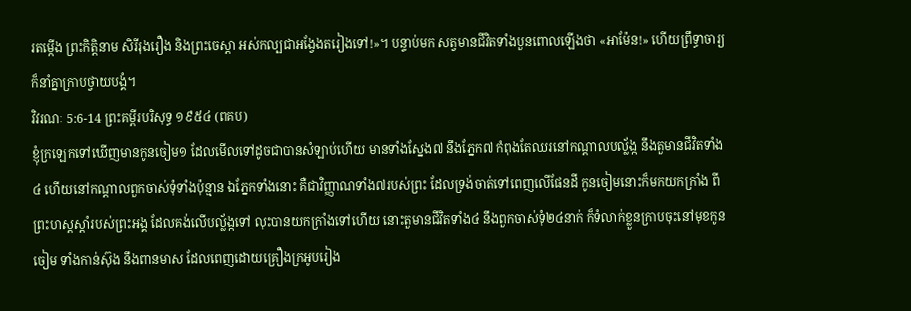រតម្កើង ព្រះកិត្តិនាម សិរីរុងរឿង និងព្រះចេស្ដា អស់កល្បជាអង្វែងតរៀងទៅ!»។ បន្ទាប់មក សត្វមានជីវិតទាំងបួនពោលឡើងថា «អាម៉ែន!» ហើយព្រឹទ្ធាចារ្យក៏នាំគ្នាក្រាបថ្វាយបង្គំ។
វិវរណៈ 5:6-14 ព្រះគម្ពីរបរិសុទ្ធ ១៩៥៤ (ពគប)
ខ្ញុំក្រឡេកទៅឃើញមានកូនចៀម១ ដែលមើលទៅដូចជាបានសំឡាប់ហើយ មានទាំងស្នែង៧ នឹងភ្នែក៧ កំពុងតែឈរនៅកណ្តាលបល្ល័ង្ក នឹងតួមានជីវិតទាំង៤ ហើយនៅកណ្តាលពួកចាស់ទុំទាំងប៉ុន្មាន ឯភ្នែកទាំងនោះ គឺជាវិញ្ញាណទាំង៧របស់ព្រះ ដែលទ្រង់ចាត់ទៅពេញលើផែនដី កូនចៀមនោះក៏មកយកក្រាំង ពីព្រះហស្តស្តាំរបស់ព្រះអង្គ ដែលគង់លើបល្ល័ង្កទៅ លុះបានយកក្រាំងទៅហើយ នោះតួមានជីវិតទាំង៤ នឹងពួកចាស់ទុំ២៤នាក់ ក៏ទំលាក់ខ្លួនក្រាបចុះនៅមុខកូនចៀម ទាំងកាន់ស៊ុង នឹងពានមាស ដែលពេញដោយគ្រឿងក្រអូបរៀង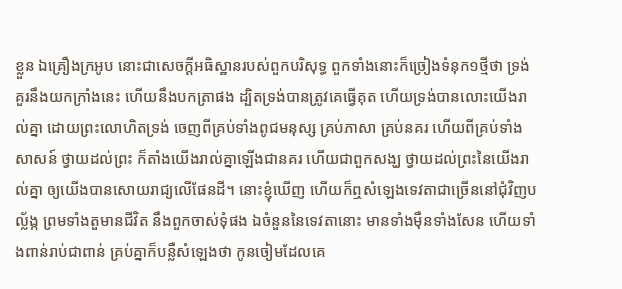ខ្លួន ឯគ្រឿងក្រអូប នោះជាសេចក្ដីអធិស្ឋានរបស់ពួកបរិសុទ្ធ ពួកទាំងនោះក៏ច្រៀងទំនុក១ថ្មីថា ទ្រង់គួរនឹងយកក្រាំងនេះ ហើយនឹងបកត្រាផង ដ្បិតទ្រង់បានត្រូវគេធ្វើគុត ហើយទ្រង់បានលោះយើងរាល់គ្នា ដោយព្រះលោហិតទ្រង់ ចេញពីគ្រប់ទាំងពូជមនុស្ស គ្រប់ភាសា គ្រប់នគរ ហើយពីគ្រប់ទាំងសាសន៍ ថ្វាយដល់ព្រះ ក៏តាំងយើងរាល់គ្នាឡើងជានគរ ហើយជាពួកសង្ឃ ថ្វាយដល់ព្រះនៃយើងរាល់គ្នា ឲ្យយើងបានសោយរាជ្យលើផែនដី។ នោះខ្ញុំឃើញ ហើយក៏ឮសំឡេងទេវតាជាច្រើននៅជុំវិញបល្ល័ង្ក ព្រមទាំងតួមានជីវិត នឹងពួកចាស់ទុំផង ឯចំនួននៃទេវតានោះ មានទាំងម៉ឺនទាំងសែន ហើយទាំងពាន់រាប់ជាពាន់ គ្រប់គ្នាក៏បន្លឺសំឡេងថា កូនចៀមដែលគេ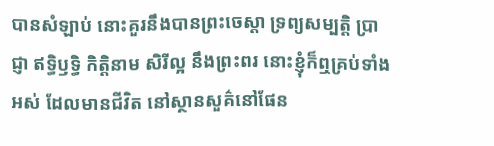បានសំឡាប់ នោះគួរនឹងបានព្រះចេស្តា ទ្រព្យសម្បត្តិ ប្រាជ្ញា ឥទ្ធិឫទ្ធិ កិត្តិនាម សិរីល្អ នឹងព្រះពរ នោះខ្ញុំក៏ឮគ្រប់ទាំងអស់ ដែលមានជីវិត នៅស្ថានសួគ៌នៅផែន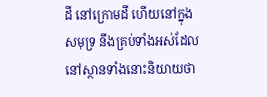ដី នៅក្រោមដី ហើយនៅក្នុងសមុទ្រ នឹងគ្រប់ទាំងអស់ដែលនៅស្ថានទាំងនោះនិយាយថា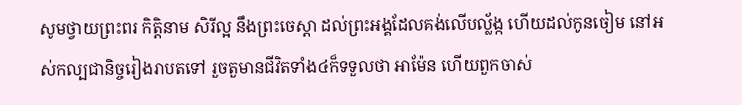សូមថ្វាយព្រះពរ កិត្តិនាម សិរីល្អ នឹងព្រះចេស្តា ដល់ព្រះអង្គដែលគង់លើបល្ល័ង្ក ហើយដល់កូនចៀម នៅអស់កល្បជានិច្ចរៀងរាបតទៅ រួចតួមានជីវិតទាំង៤ក៏ទទួលថា អាម៉ែន ហើយពួកចាស់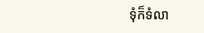ទុំក៏ទំលា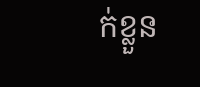ក់ខ្លួន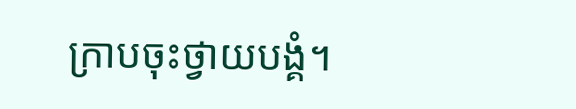ក្រាបចុះថ្វាយបង្គំ។